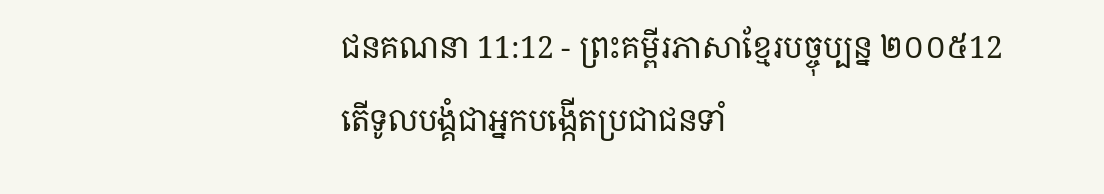ជនគណនា 11:12 - ព្រះគម្ពីរភាសាខ្មែរបច្ចុប្បន្ន ២០០៥12 តើទូលបង្គំជាអ្នកបង្កើតប្រជាជនទាំ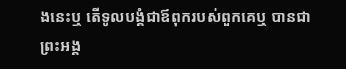ងនេះឬ តើទូលបង្គំជាឪពុករបស់ពួកគេឬ បានជាព្រះអង្គ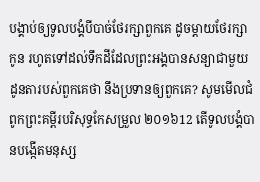បង្គាប់ឲ្យទូលបង្គំបីបាច់ថែរក្សាពួកគេ ដូចម្ដាយថែរក្សាកូន រហូតទៅដល់ទឹកដីដែលព្រះអង្គបានសន្យាជាមួយដូនតារបស់ពួកគេថា នឹងប្រទានឲ្យពួកគេ? សូមមើលជំពូកព្រះគម្ពីរបរិសុទ្ធកែសម្រួល ២០១៦12 តើទូលបង្គំបានបង្កើតមនុស្ស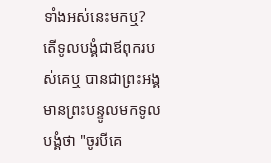ទាំងអស់នេះមកឬ? តើទូលបង្គំជាឪពុករបស់គេឬ បានជាព្រះអង្គមានព្រះបន្ទូលមកទូលបង្គំថា "ចូរបីគេ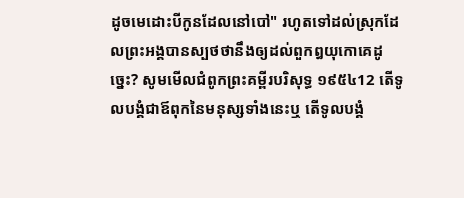ដូចមេដោះបីកូនដែលនៅបៅ" រហូតទៅដល់ស្រុកដែលព្រះអង្គបានស្បថថានឹងឲ្យដល់ពួកឰយុកោគេដូច្នេះ? សូមមើលជំពូកព្រះគម្ពីរបរិសុទ្ធ ១៩៥៤12 តើទូលបង្គំជាឪពុកនៃមនុស្សទាំងនេះឬ តើទូលបង្គំ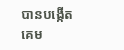បានបង្កើតគេម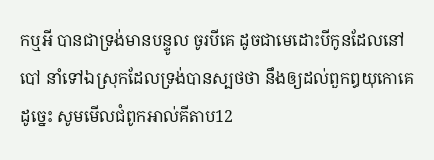កឬអី បានជាទ្រង់មានបន្ទូល ចូរបីគេ ដូចជាមេដោះបីកូនដែលនៅបៅ នាំទៅឯស្រុកដែលទ្រង់បានស្បថថា នឹងឲ្យដល់ពួកឰយុកោគេដូច្នេះ សូមមើលជំពូកអាល់គីតាប12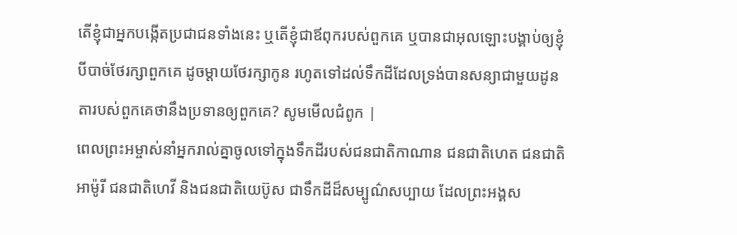តើខ្ញុំជាអ្នកបង្កើតប្រជាជនទាំងនេះ ឬតើខ្ញុំជាឪពុករបស់ពួកគេ ឬបានជាអុលឡោះបង្គាប់ឲ្យខ្ញុំបីបាច់ថែរក្សាពួកគេ ដូចម្តាយថែរក្សាកូន រហូតទៅដល់ទឹកដីដែលទ្រង់បានសន្យាជាមួយដូនតារបស់ពួកគេថានឹងប្រទានឲ្យពួកគេ? សូមមើលជំពូក |
ពេលព្រះអម្ចាស់នាំអ្នករាល់គ្នាចូលទៅក្នុងទឹកដីរបស់ជនជាតិកាណាន ជនជាតិហេត ជនជាតិអាម៉ូរី ជនជាតិហេវី និងជនជាតិយេប៊ូស ជាទឹកដីដ៏សម្បូណ៌សប្បាយ ដែលព្រះអង្គស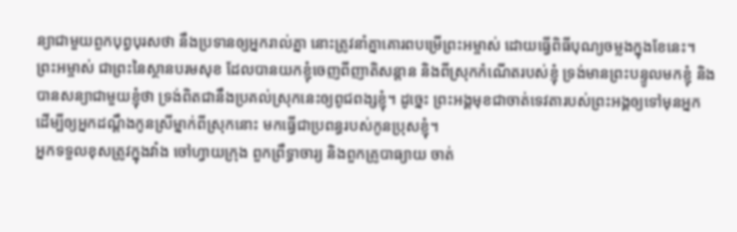ន្យាជាមួយពួកបុព្វបុរសថា នឹងប្រទានឲ្យអ្នករាល់គ្នា នោះត្រូវនាំគ្នាគោរពបម្រើព្រះអម្ចាស់ ដោយធ្វើពិធីបុណ្យចម្លងក្នុងខែនេះ។
ព្រះអម្ចាស់ ជាព្រះនៃស្ថានបរមសុខ ដែលបានយកខ្ញុំចេញពីញាតិសន្ដាន និងពីស្រុកកំណើតរបស់ខ្ញុំ ទ្រង់មានព្រះបន្ទូលមកខ្ញុំ និងបានសន្យាជាមួយខ្ញុំថា ទ្រង់ពិតជានឹងប្រគល់ស្រុកនេះឲ្យពូជពង្សខ្ញុំ។ ដូច្នេះ ព្រះអង្គមុខជាចាត់ទេវតារបស់ព្រះអង្គឲ្យទៅមុនអ្នក ដើម្បីឲ្យអ្នកដណ្ដឹងកូនស្រីម្នាក់ពីស្រុកនោះ មកធ្វើជាប្រពន្ធរបស់កូនប្រុសខ្ញុំ។
អ្នកទទួលខុសត្រូវក្នុងវាំង ចៅហ្វាយក្រុង ពួកព្រឹទ្ធាចារ្យ និងពួកគ្រូបាធ្យាយ ចាត់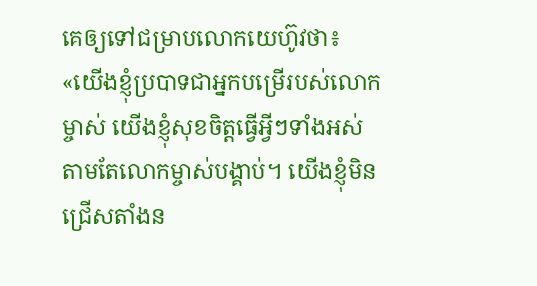គេឲ្យទៅជម្រាបលោកយេហ៊ូវថា៖ «យើងខ្ញុំប្របាទជាអ្នកបម្រើរបស់លោកម្ចាស់ យើងខ្ញុំសុខចិត្តធ្វើអ្វីៗទាំងអស់ តាមតែលោកម្ចាស់បង្គាប់។ យើងខ្ញុំមិនជ្រើសតាំងន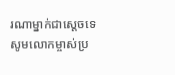រណាម្នាក់ជាស្ដេចទេ សូមលោកម្ចាស់ប្រ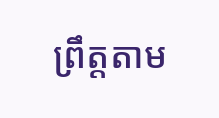ព្រឹត្តតាម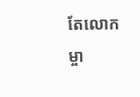តែលោកម្ចា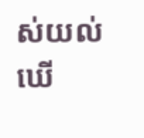ស់យល់ឃើ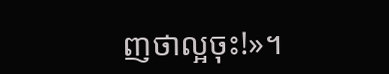ញថាល្អចុះ!»។